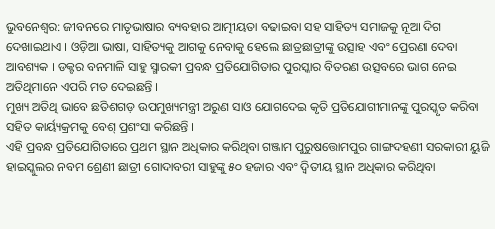ଭୁବନେଶ୍ୱର: ଜୀବନରେ ମାତୃଭାଷାର ବ୍ୟବହାର ଆତ୍ମୀୟତା ବଢାଇବା ସହ ସାହିତ୍ୟ ସମାଜକୁ ନୂଆ ଦିଗ ଦେଖାଇଥାଏ । ଓଡ଼ିଆ ଭାଷା, ସାହିତ୍ୟକୁ ଆଗକୁ ନେବାକୁ ହେଲେ ଛାତ୍ରଛାତ୍ରୀଙ୍କୁ ଉତ୍ସାହ ଏବଂ ପ୍ରେରଣା ଦେବା ଆବଶ୍ୟକ । ଡକ୍ଟର ବନମାଳି ସାହୁ ସ୍ମାରକୀ ପ୍ରବନ୍ଧ ପ୍ରତିଯୋଗିତାର ପୁରସ୍କାର ବିତରଣ ଉତ୍ସବରେ ଭାଗ ନେଇ ଅତିଥିମାନେ ଏପରି ମତ ଦେଇଛନ୍ତି ।
ମୁଖ୍ୟ ଅତିଥି ଭାବେ ଛତିଶଗଡ଼ ଉପମୁଖ୍ୟମନ୍ତ୍ରୀ ଅରୁଣ ସାଓ ଯୋଗଦେଇ କୃତି ପ୍ରତିଯୋଗୀମାନଙ୍କୁ ପୁରସ୍କୃତ କରିବା ସହିତ କାର୍ୟ୍ୟକ୍ରମକୁ ବେଶ୍ ପ୍ରଶଂସା କରିଛନ୍ତି ।
ଏହି ପ୍ରବନ୍ଧ ପ୍ରତିଯୋଗିତାରେ ପ୍ରଥମ ସ୍ଥାନ ଅଧିକାର କରିଥିବା ଗଞ୍ଜାମ ପୁରୁଷତ୍ତୋମପୁର ଗାଙ୍ଗଦହଣୀ ସରକାରୀ ୟୁଜି ହାଇସ୍କୁଲର ନବମ ଶ୍ରେଣୀ ଛାତ୍ରୀ ଗୋଦାବରୀ ସାହୁଙ୍କୁ ୫୦ ହଜାର ଏବଂ ଦ୍ୱିତୀୟ ସ୍ଥାନ ଅଧିକାର କରିଥିବା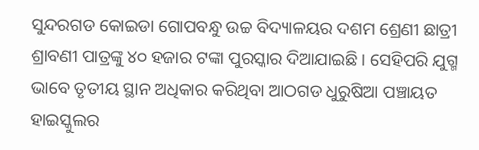ସୁନ୍ଦରଗଡ କୋଇଡା ଗୋପବନ୍ଧୁ ଉଚ୍ଚ ବିଦ୍ୟାଳୟର ଦଶମ ଶ୍ରେଣୀ ଛାତ୍ରୀ ଶ୍ରାବଣୀ ପାତ୍ରଙ୍କୁ ୪୦ ହଜାର ଟଙ୍କା ପୁରସ୍କାର ଦିଆଯାଇଛି । ସେହିପରି ଯୁଗ୍ମ ଭାବେ ତୃତୀୟ ସ୍ଥାନ ଅଧିକାର କରିଥିବା ଆଠଗଡ ଧୁରୁଷିଆ ପଞ୍ଚାୟତ ହାଇସ୍କୁଲର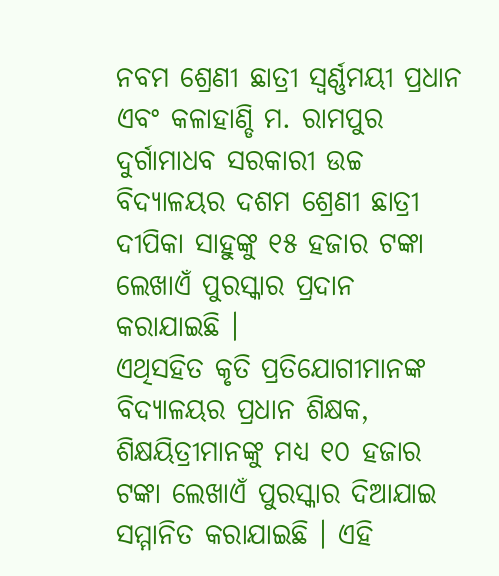ନବମ ଶ୍ରେଣୀ ଛାତ୍ରୀ ସ୍ୱର୍ଣ୍ଣମୟୀ ପ୍ରଧାନ ଏବଂ କଳାହାଣ୍ଡି ମ. ରାମପୁର ଦୁର୍ଗାମାଧବ ସରକାରୀ ଉଚ୍ଚ ବିଦ୍ୟାଳୟର ଦଶମ ଶ୍ରେଣୀ ଛାତ୍ରୀ ଦୀପିକା ସାହୁଙ୍କୁ ୧୫ ହଜାର ଟଙ୍କା ଲେଖାଏଁ ପୁରସ୍କାର ପ୍ରଦାନ କରାଯାଇଛି ।
ଏଥିସହିତ କୃତି ପ୍ରତିଯୋଗୀମାନଙ୍କ ବିଦ୍ୟାଳୟର ପ୍ରଧାନ ଶିକ୍ଷକ, ଶିକ୍ଷୟିତ୍ରୀମାନଙ୍କୁ ମଧ୍ୟ ୧୦ ହଜାର ଟଙ୍କା ଲେଖାଏଁ ପୁରସ୍କାର ଦିଆଯାଇ ସମ୍ମାନିତ କରାଯାଇଛି । ଏହି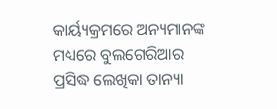କାର୍ୟ୍ୟକ୍ରମରେ ଅନ୍ୟମାନଙ୍କ ମଧ୍ୟରେ ବୁଲଗେରିଆର ପ୍ରସିଦ୍ଧ ଲେଖିକା ତାନ୍ୟା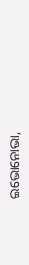ଇଭୋନୋଭା,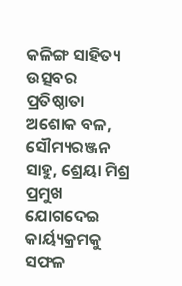କଳିଙ୍ଗ ସାହିତ୍ୟ ଉତ୍ସବର ପ୍ରତିଷ୍ଠାତା ଅଶୋକ ବଳ, ସୌମ୍ୟରଞ୍ଜନ ସାହୁ, ଶ୍ରେୟା ମିଶ୍ର ପ୍ରମୁଖ ଯୋଗଦେଇ କାର୍ୟ୍ୟକ୍ରମକୁ ସଫଳ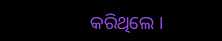କରିଥିଲେ ।